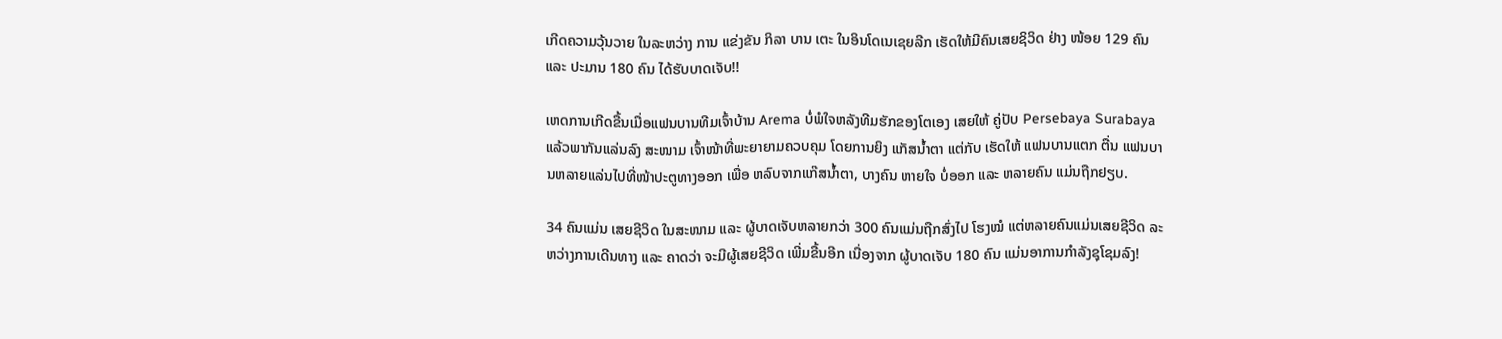ເກີດຄວາມວຸ້ນວາຍ ໃນລະຫວ່າງ ການ ແຂ່ງຂັນ ກິລາ ບານ ເຕະ ໃນອິນໂດເນເຊຍລີກ ເຮັດໃຫ້ມີຄົນເສຍຊິວິດ ຢ່າງ ໜ້ອຍ 129 ຄົນແລະ ປະມານ 180 ຄົນ ໄດ້ຮັບບາດເຈັບ!!

ເຫດການເກີດຂື້ນເມື່ອແຟນບານທີມເຈົ້າບ້ານ Arema ບໍ່ພໍໃຈຫລັງທີມຮັກຂອງໂຕເອງ ເສຍໃຫ້ ຄູ່ປັບ Persebaya Surabaya ແລ້ວພາກັນແລ່ນລົງ ສະໜາມ ເຈົ້າໜ້າທີ່ພະຍາຍາມຄວບຄຸມ ໂດຍການຍິງ ແກັສນ້ຳຕາ ແຕ່ກັບ ເຮັດໃຫ້ ແຟນບານແຕກ ຕື່ນ ແຟນບານຫລາຍແລ່ນໄປທີ່ໜ້າປະຕູທາງອອກ ເພື່ອ ຫລົບຈາກແກ໊ສນ້ຳຕາ, ບາງຄົນ ຫາຍໃຈ ບໍ່ອອກ ແລະ ຫລາຍຄົນ ແມ່ນຖືກຢຽບ.

34 ຄົນແມ່ນ ເສຍຊີວິດ ໃນສະໜາມ ແລະ ຜູ້ບາດເຈັບຫລາຍກວ່າ 300 ຄົນແມ່ນຖືກສົ່ງໄປ ໂຮງໝໍ ແຕ່ຫລາຍຄົນແມ່ນເສຍຊີວິດ ລະຫວ່າງການເດີນທາງ ແລະ ຄາດວ່າ ຈະມີຜູ້ເສຍຊີວິດ ເພີ່ມຂື້ນອີກ ເນື່ອງຈາກ ຜູ້ບາດເຈັບ 180 ຄົນ ແມ່ນອາການກຳລັງຊຸໂຊມລົງ!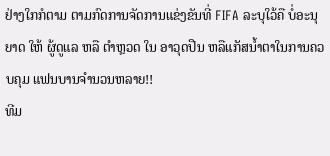ຢ່າງໃກກໍຕາມ ຕາມກົດການຈັດການແຂ່ງຂັນທີ່ FIFA ລະບຸໃວ້ຄື ບໍ່ອະນຸຍາດ ໃຫ້ ຜູ້ດູແລ ຫລື ຕຳຫຼວດ ໃນ ອາວຸດປືນ ຫລືແກັສນ້ຳຕາໃນການຄວບຄຸມ ແຟນບານຈຳນວນຫລາຍ!!
ທີມ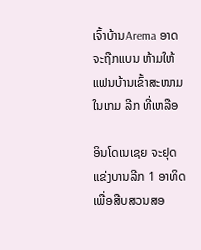ເຈົ້າບ້ານArema ອາດຈະຖືກແບນ ຫ້າມໃຫ້ແຟນບ້ານເຂົ້າສະໜາມ ໃນເກມ ລີກ ທີ່ເຫລືອ

ອິນໂດເນເຊຍ ຈະຢຸດແຂ່ງບານລີກ 1 ອາທິດ ເພື່ອສືບສວນສອ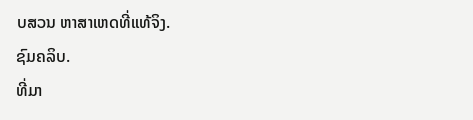ບສວນ ຫາສາເຫດທີ່ແທ້ຈິງ.
ຊົມຄລິບ.
ທີ່ມາ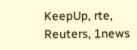KeepUp, rte, Reuters, 1news